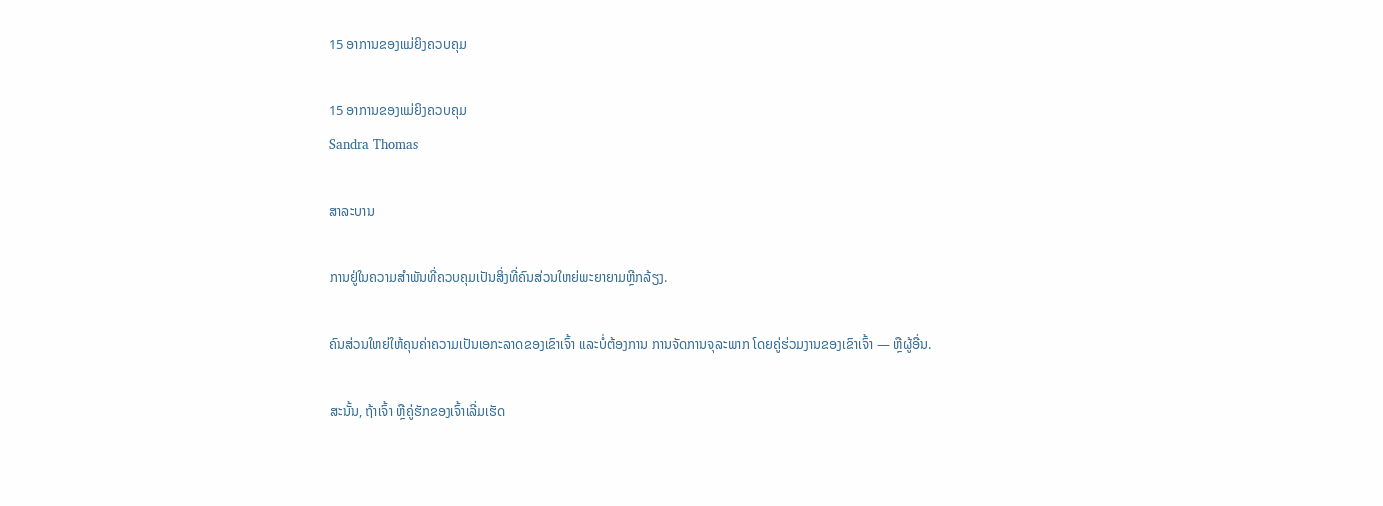15 ອາການຂອງແມ່ຍິງຄວບຄຸມ

15 ອາການຂອງແມ່ຍິງຄວບຄຸມ
Sandra Thomas

ສາລະບານ

ການຢູ່ໃນຄວາມສໍາພັນທີ່ຄວບຄຸມເປັນສິ່ງທີ່ຄົນສ່ວນໃຫຍ່ພະຍາຍາມຫຼີກລ້ຽງ.

ຄົນສ່ວນໃຫຍ່ໃຫ້ຄຸນຄ່າຄວາມເປັນເອກະລາດຂອງເຂົາເຈົ້າ ແລະບໍ່ຕ້ອງການ ການຈັດການຈຸລະພາກ ໂດຍຄູ່ຮ່ວມງານຂອງເຂົາເຈົ້າ — ຫຼືຜູ້ອື່ນ.

ສະນັ້ນ, ຖ້າເຈົ້າ ຫຼືຄູ່ຮັກຂອງເຈົ້າເລີ່ມເຮັດ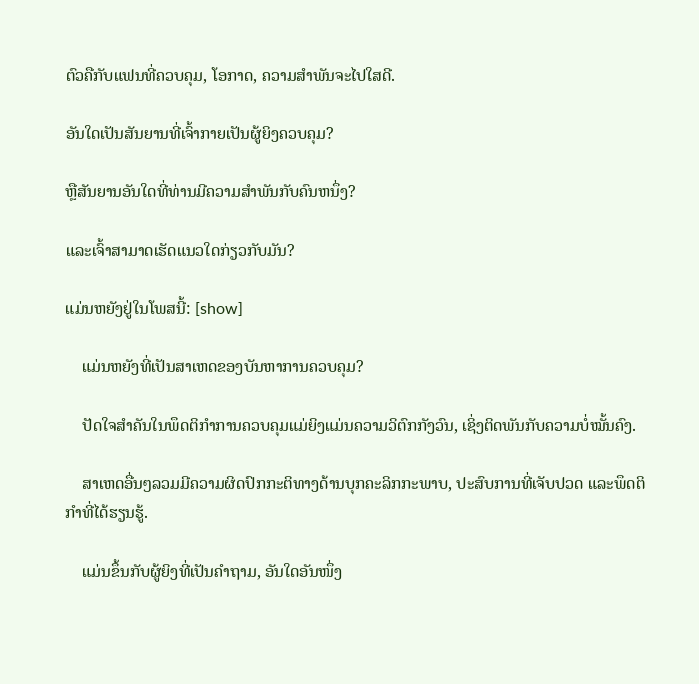ຕົວຄືກັບແຟນທີ່ຄວບຄຸມ, ໂອກາດ, ຄວາມສຳພັນຈະໄປໃສດີ.

ອັນໃດເປັນສັນຍານທີ່ເຈົ້າກາຍເປັນຜູ້ຍິງຄວບຄຸມ?

ຫຼືສັນຍານອັນໃດທີ່ທ່ານມີຄວາມສໍາພັນກັບຄົນຫນຶ່ງ?

ແລະເຈົ້າສາມາດເຮັດແນວໃດກ່ຽວກັບມັນ?

ແມ່ນຫຍັງຢູ່ໃນໂພສນີ້: [show]

    ແມ່ນຫຍັງທີ່ເປັນສາເຫດຂອງບັນຫາການຄວບຄຸມ?

    ປັດໃຈສຳຄັນໃນພຶດຕິກຳການຄວບຄຸມແມ່ຍິງແມ່ນຄວາມວິຕົກກັງວົນ, ເຊິ່ງຕິດພັນກັບຄວາມບໍ່ໝັ້ນຄົງ.

    ສາເຫດອື່ນໆລວມມີຄວາມຜິດປົກກະຕິທາງດ້ານບຸກຄະລິກກະພາບ, ປະສົບການທີ່ເຈັບປວດ ແລະພຶດຕິກຳທີ່ໄດ້ຮຽນຮູ້.

    ແມ່ນຂຶ້ນກັບຜູ້ຍິງທີ່ເປັນຄຳຖາມ, ອັນໃດອັນໜຶ່ງ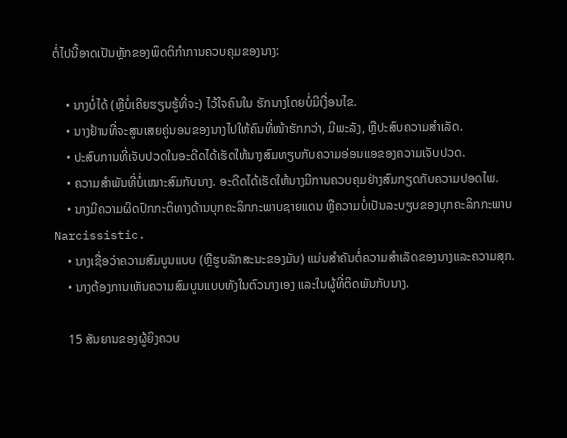ຕໍ່ໄປນີ້ອາດເປັນຫຼັກຂອງພຶດຕິກຳການຄວບຄຸມຂອງນາງ:

    • ນາງບໍ່ໄດ້ (ຫຼືບໍ່ເຄີຍຮຽນຮູ້ທີ່ຈະ) ໄວ້ໃຈຄົນໃນ ຮັກນາງໂດຍບໍ່ມີເງື່ອນໄຂ.
    • ນາງຢ້ານທີ່ຈະສູນເສຍຄູ່ນອນຂອງນາງໄປໃຫ້ຄົນທີ່ໜ້າຮັກກວ່າ, ມີພະລັງ, ຫຼືປະສົບຄວາມສຳເລັດ.
    • ປະສົບການທີ່ເຈັບປວດໃນອະດີດໄດ້ເຮັດໃຫ້ນາງສົມທຽບກັບຄວາມອ່ອນແອຂອງຄວາມເຈັບປວດ.
    • ຄວາມສຳພັນທີ່ບໍ່ເໝາະສົມກັບນາງ. ອະດີດໄດ້ເຮັດໃຫ້ນາງມີການຄວບຄຸມຢ່າງສົມກຽດກັບຄວາມປອດໄພ.
    • ນາງມີຄວາມຜິດປົກກະຕິທາງດ້ານບຸກຄະລິກກະພາບຊາຍແດນ ຫຼືຄວາມບໍ່ເປັນລະບຽບຂອງບຸກຄະລິກກະພາບ Narcissistic.
    • ນາງເຊື່ອວ່າຄວາມສົມບູນແບບ (ຫຼືຮູບລັກສະນະຂອງມັນ) ແມ່ນສໍາຄັນຕໍ່ຄວາມສໍາເລັດຂອງນາງແລະຄວາມສຸກ.
    • ນາງຕ້ອງການເຫັນຄວາມສົມບູນແບບທັງໃນຕົວນາງເອງ ແລະໃນຜູ້ທີ່ຕິດພັນກັບນາງ.

    15 ສັນຍານຂອງຜູ້ຍິງຄວບ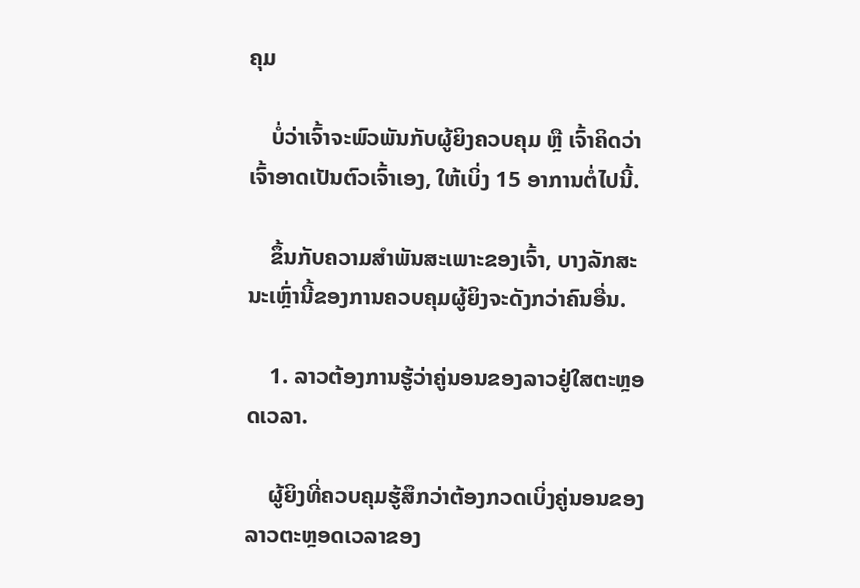ຄຸມ

    ບໍ່ວ່າເຈົ້າຈະພົວພັນກັບຜູ້ຍິງຄວບຄຸມ ຫຼື ເຈົ້າຄິດວ່າເຈົ້າອາດເປັນຕົວເຈົ້າເອງ, ໃຫ້ເບິ່ງ 15 ອາການຕໍ່ໄປນີ້.

    ຂຶ້ນກັບຄວາມສຳພັນສະເພາະຂອງເຈົ້າ, ບາງລັກສະນະເຫຼົ່ານີ້ຂອງການຄວບຄຸມຜູ້ຍິງຈະດັງກວ່າຄົນອື່ນ.

    1. ລາວຕ້ອງການຮູ້ວ່າຄູ່ນອນຂອງລາວຢູ່ໃສຕະຫຼອດເວລາ.

    ຜູ້ຍິງທີ່ຄວບຄຸມຮູ້ສຶກວ່າຕ້ອງກວດເບິ່ງຄູ່ນອນຂອງລາວຕະຫຼອດເວລາຂອງ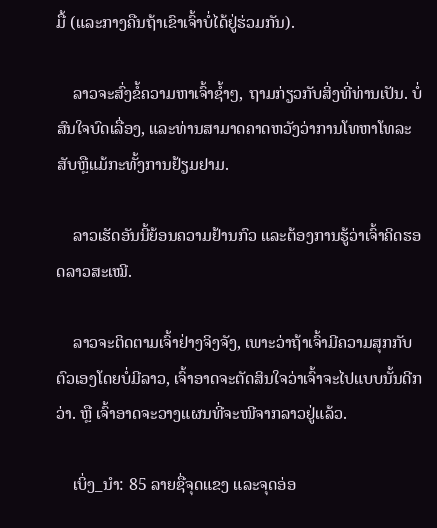ມື້ (ແລະກາງຄືນຖ້າເຂົາເຈົ້າບໍ່ໄດ້ຢູ່ຮ່ວມກັນ).

    ລາວຈະສົ່ງຂໍ້ຄວາມຫາເຈົ້າຊ້ຳໆ, ຖາມກ່ຽວກັບສິ່ງທີ່ທ່ານເປັນ. ບໍ່ສົນໃຈບົດເລື່ອງ, ແລະທ່ານສາມາດຄາດຫວັງວ່າການໂທຫາໂທລະສັບຫຼືແມ້ກະທັ້ງການຢ້ຽມຢາມ.

    ລາວເຮັດອັນນີ້ຍ້ອນຄວາມຢ້ານກົວ ແລະຕ້ອງການຮູ້ວ່າເຈົ້າຄິດຮອດລາວສະເໝີ.

    ລາວຈະຕິດຕາມເຈົ້າຢ່າງຈິງຈັງ, ເພາະວ່າຖ້າເຈົ້າມີຄວາມສຸກກັບຕົວເອງໂດຍບໍ່ມີລາວ, ເຈົ້າອາດຈະຕັດສິນໃຈວ່າເຈົ້າຈະໄປແບບນັ້ນດີກວ່າ. ຫຼື ເຈົ້າອາດຈະວາງແຜນທີ່ຈະໜີຈາກລາວຢູ່ແລ້ວ.

    ເບິ່ງ_ນຳ: 85 ລາຍຊື່ຈຸດແຂງ ແລະຈຸດອ່ອ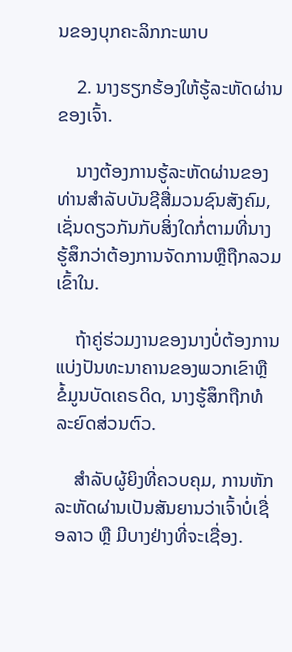ນຂອງບຸກຄະລິກກະພາບ

    2. ນາງຮຽກຮ້ອງໃຫ້ຮູ້ລະຫັດຜ່ານຂອງເຈົ້າ.

    ນາງຕ້ອງການຮູ້ລະຫັດຜ່ານຂອງທ່ານສໍາລັບບັນຊີສື່ມວນຊົນສັງຄົມ, ເຊັ່ນດຽວກັນກັບສິ່ງໃດກໍ່ຕາມທີ່ນາງຮູ້ສຶກວ່າຕ້ອງການຈັດການຫຼືຖືກລວມເຂົ້າໃນ.

    ຖ້າຄູ່ຮ່ວມງານຂອງນາງບໍ່ຕ້ອງການແບ່ງປັນທະນາຄານຂອງພວກເຂົາຫຼື ຂໍ້ມູນບັດເຄຣດິດ, ນາງຮູ້ສຶກຖືກທໍລະຍົດສ່ວນຕົວ.

    ສຳລັບຜູ້ຍິງທີ່ຄວບຄຸມ, ການຫັກລະຫັດຜ່ານເປັນສັນຍານວ່າເຈົ້າບໍ່ເຊື່ອລາວ ຫຼື ມີບາງຢ່າງທີ່ຈະເຊື່ອງ.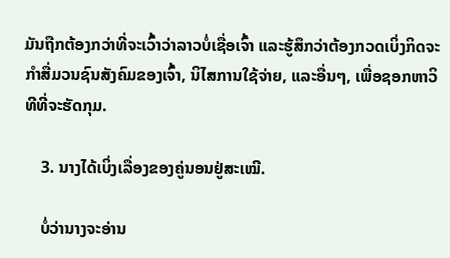ມັນຖືກຕ້ອງກວ່າທີ່ຈະເວົ້າວ່າລາວບໍ່ເຊື່ອເຈົ້າ ແລະຮູ້ສຶກວ່າຕ້ອງກວດເບິ່ງກິດຈະກໍາສື່ມວນຊົນສັງຄົມຂອງເຈົ້າ, ນິໄສການໃຊ້ຈ່າຍ, ແລະອື່ນໆ, ເພື່ອຊອກຫາວິທີທີ່ຈະຮັດກຸມ.

    3. ນາງໄດ້ເບິ່ງເລື່ອງຂອງຄູ່ນອນຢູ່ສະເໝີ.

    ບໍ່ວ່ານາງຈະອ່ານ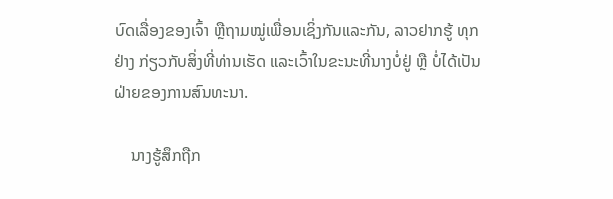ບົດເລື່ອງຂອງເຈົ້າ ຫຼືຖາມໝູ່ເພື່ອນເຊິ່ງກັນແລະກັນ, ລາວຢາກຮູ້ ທຸກຢ່າງ ກ່ຽວກັບສິ່ງທີ່ທ່ານເຮັດ ແລະເວົ້າໃນຂະນະທີ່ນາງບໍ່ຢູ່ ຫຼື ບໍ່ໄດ້ເປັນຝ່າຍຂອງການສົນທະນາ.

    ນາງຮູ້ສຶກຖືກ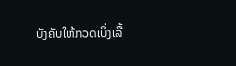ບັງຄັບໃຫ້ກວດເບິ່ງເລື້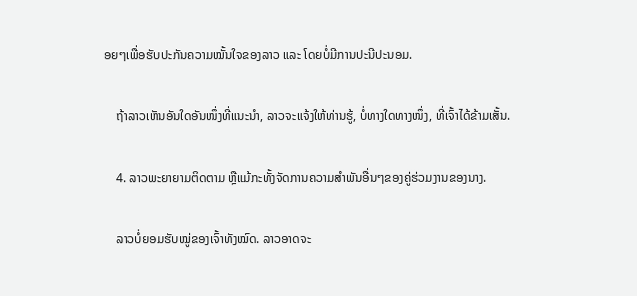ອຍໆເພື່ອຮັບປະກັນຄວາມໝັ້ນໃຈຂອງລາວ ແລະ ໂດຍບໍ່ມີການປະນີປະນອມ.

    ຖ້າລາວເຫັນອັນໃດອັນໜຶ່ງທີ່ແນະນຳ, ລາວຈະແຈ້ງໃຫ້ທ່ານຮູ້, ບໍ່ທາງໃດທາງໜຶ່ງ, ທີ່ເຈົ້າໄດ້ຂ້າມເສັ້ນ.

    4. ລາວພະຍາຍາມຕິດຕາມ ຫຼືແມ້ກະທັ້ງຈັດການຄວາມສຳພັນອື່ນໆຂອງຄູ່ຮ່ວມງານຂອງນາງ.

    ລາວບໍ່ຍອມຮັບໝູ່ຂອງເຈົ້າທັງໝົດ. ລາວອາດຈະ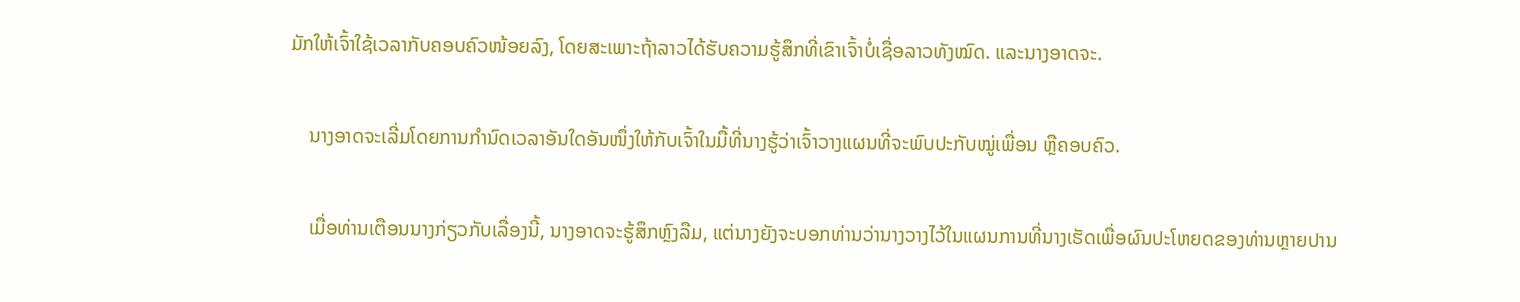ມັກໃຫ້ເຈົ້າໃຊ້ເວລາກັບຄອບຄົວໜ້ອຍລົງ, ໂດຍສະເພາະຖ້າລາວໄດ້ຮັບຄວາມຮູ້ສຶກທີ່ເຂົາເຈົ້າບໍ່ເຊື່ອລາວທັງໝົດ. ແລະນາງອາດຈະ.

    ນາງອາດຈະເລີ່ມໂດຍການກຳນົດເວລາອັນໃດອັນໜຶ່ງໃຫ້ກັບເຈົ້າໃນມື້ທີ່ນາງຮູ້ວ່າເຈົ້າວາງແຜນທີ່ຈະພົບປະກັບໝູ່ເພື່ອນ ຫຼືຄອບຄົວ.

    ເມື່ອທ່ານເຕືອນນາງກ່ຽວກັບເລື່ອງນີ້, ນາງອາດຈະຮູ້ສຶກຫຼົງລືມ, ແຕ່ນາງຍັງຈະບອກທ່ານວ່ານາງວາງໄວ້ໃນແຜນການທີ່ນາງເຮັດເພື່ອຜົນປະໂຫຍດຂອງທ່ານຫຼາຍປານ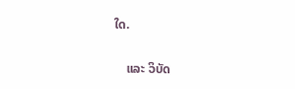ໃດ.

    ແລະ ວິບັດ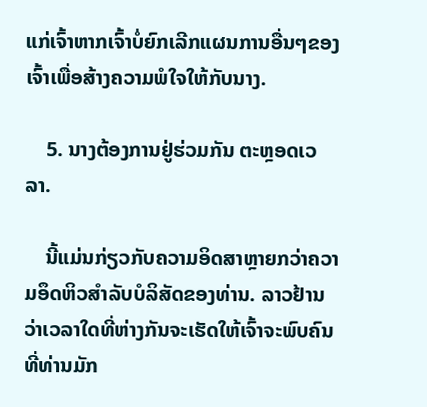ແກ່ເຈົ້າຫາກເຈົ້າບໍ່ຍົກເລີກແຜນການອື່ນໆຂອງເຈົ້າເພື່ອສ້າງຄວາມພໍໃຈໃຫ້ກັບນາງ.

    5. ນາງຕ້ອງການຢູ່ຮ່ວມກັນ ຕະຫຼອດເວລາ.

    ນີ້ແມ່ນກ່ຽວກັບຄວາມອິດສາຫຼາຍກວ່າຄວາມອຶດຫິວສໍາລັບບໍລິສັດຂອງທ່ານ. ລາວຢ້ານວ່າເວລາໃດທີ່ຫ່າງກັນຈະເຮັດໃຫ້ເຈົ້າຈະພົບຄົນທີ່ທ່ານມັກ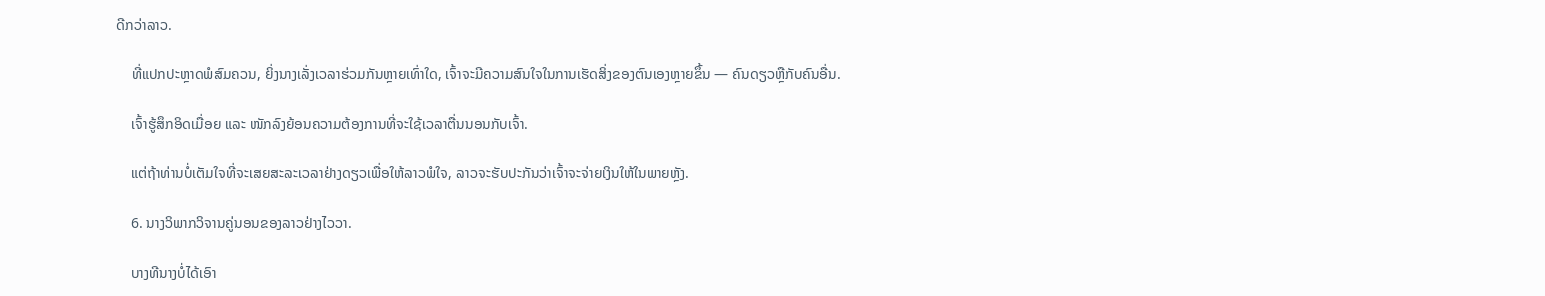ດີກວ່າລາວ.

    ທີ່ແປກປະຫຼາດພໍສົມຄວນ, ຍິ່ງນາງເລັ່ງເວລາຮ່ວມກັນຫຼາຍເທົ່າໃດ, ເຈົ້າຈະມີຄວາມສົນໃຈໃນການເຮັດສິ່ງຂອງຕົນເອງຫຼາຍຂຶ້ນ — ຄົນດຽວຫຼືກັບຄົນອື່ນ.

    ເຈົ້າຮູ້ສຶກອິດເມື່ອຍ ແລະ ໜັກລົງຍ້ອນຄວາມຕ້ອງການທີ່ຈະໃຊ້ເວລາຕື່ນນອນກັບເຈົ້າ.

    ແຕ່ຖ້າທ່ານບໍ່ເຕັມໃຈທີ່ຈະເສຍສະລະເວລາຢ່າງດຽວເພື່ອໃຫ້ລາວພໍໃຈ, ລາວຈະຮັບປະກັນວ່າເຈົ້າຈະຈ່າຍເງິນໃຫ້ໃນພາຍຫຼັງ.

    6. ນາງວິພາກວິຈານຄູ່ນອນຂອງລາວຢ່າງໄວວາ.

    ບາງທີນາງບໍ່ໄດ້ເອົາ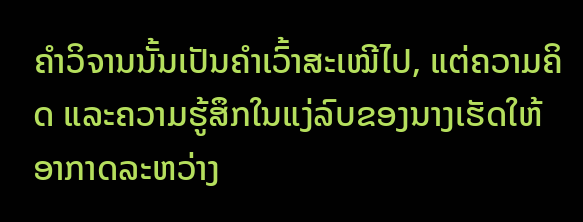ຄຳວິຈານນັ້ນເປັນຄຳເວົ້າສະເໝີໄປ, ແຕ່ຄວາມຄິດ ແລະຄວາມຮູ້ສຶກໃນແງ່ລົບຂອງນາງເຮັດໃຫ້ອາກາດລະຫວ່າງ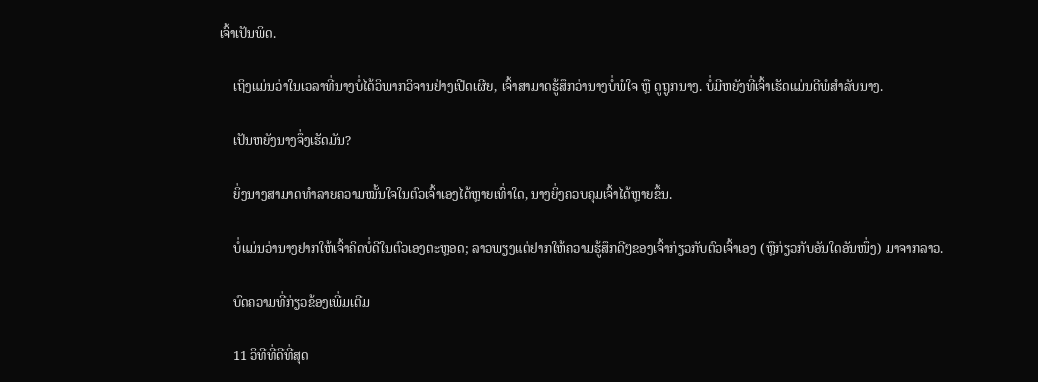ເຈົ້າເປັນພິດ.

    ເຖິງແມ່ນວ່າໃນເວລາທີ່ນາງບໍ່ໄດ້ວິພາກວິຈານຢ່າງເປີດເຜີຍ, ເຈົ້າສາມາດຮູ້ສຶກວ່ານາງບໍ່ພໍໃຈ ຫຼື ດູຖູກນາງ. ບໍ່ມີຫຍັງທີ່ເຈົ້າເຮັດແມ່ນດີພໍສຳລັບນາງ.

    ເປັນຫຍັງນາງຈຶ່ງເຮັດມັນ?

    ຍິ່ງນາງສາມາດທຳລາຍຄວາມໝັ້ນໃຈໃນຕົວເຈົ້າເອງໄດ້ຫຼາຍເທົ່າໃດ, ນາງຍິ່ງຄວບຄຸມເຈົ້າໄດ້ຫຼາຍຂຶ້ນ.

    ບໍ່ແມ່ນວ່ານາງຢາກໃຫ້ເຈົ້າຄິດບໍ່ດີໃນຕົວເອງຕະຫຼອດ; ລາວພຽງແຕ່ຢາກໃຫ້ຄວາມຮູ້ສຶກດີໆຂອງເຈົ້າກ່ຽວກັບຕົວເຈົ້າເອງ (ຫຼືກ່ຽວກັບອັນໃດອັນໜຶ່ງ) ມາຈາກລາວ.

    ບົດຄວາມທີ່ກ່ຽວຂ້ອງເພີ່ມເຕີມ

    11 ວິທີທີ່ດີທີ່ສຸດ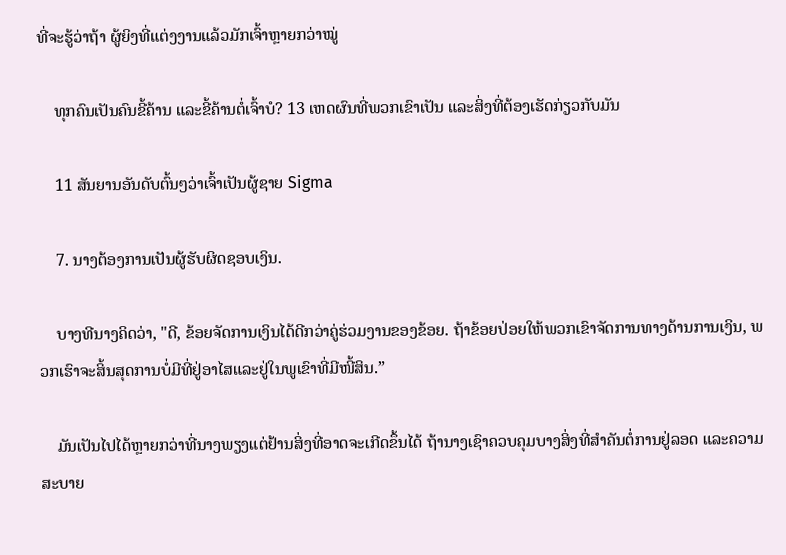ທີ່ຈະຮູ້ວ່າຖ້າ ຜູ້ຍິງທີ່ແຕ່ງງານແລ້ວມັກເຈົ້າຫຼາຍກວ່າໝູ່

    ທຸກຄົນເປັນຄົນຂີ້ຄ້ານ ແລະຂີ້ຄ້ານຕໍ່ເຈົ້າບໍ? 13 ເຫດຜົນທີ່ພວກເຂົາເປັນ ແລະສິ່ງທີ່ຕ້ອງເຮັດກ່ຽວກັບມັນ

    11 ສັນຍານອັນດັບຕົ້ນໆວ່າເຈົ້າເປັນຜູ້ຊາຍ Sigma

    7. ນາງຕ້ອງການເປັນຜູ້ຮັບຜິດຊອບເງິນ.

    ບາງທີນາງຄິດວ່າ, "ດີ, ຂ້ອຍຈັດການເງິນໄດ້ດີກວ່າຄູ່ຮ່ວມງານຂອງຂ້ອຍ. ຖ້າຂ້ອຍປ່ອຍໃຫ້ພວກເຂົາຈັດການທາງດ້ານການເງິນ, ພວກເຮົາຈະສິ້ນສຸດການບໍ່ມີທີ່ຢູ່ອາໄສແລະຢູ່ໃນພູເຂົາທີ່ມີໜີ້ສິນ.”

    ມັນເປັນໄປໄດ້ຫຼາຍກວ່າທີ່ນາງພຽງແຕ່ຢ້ານສິ່ງທີ່ອາດຈະເກີດຂຶ້ນໄດ້ ຖ້ານາງເຊົາຄວບຄຸມບາງສິ່ງທີ່ສຳຄັນຕໍ່ການຢູ່ລອດ ແລະຄວາມສະບາຍ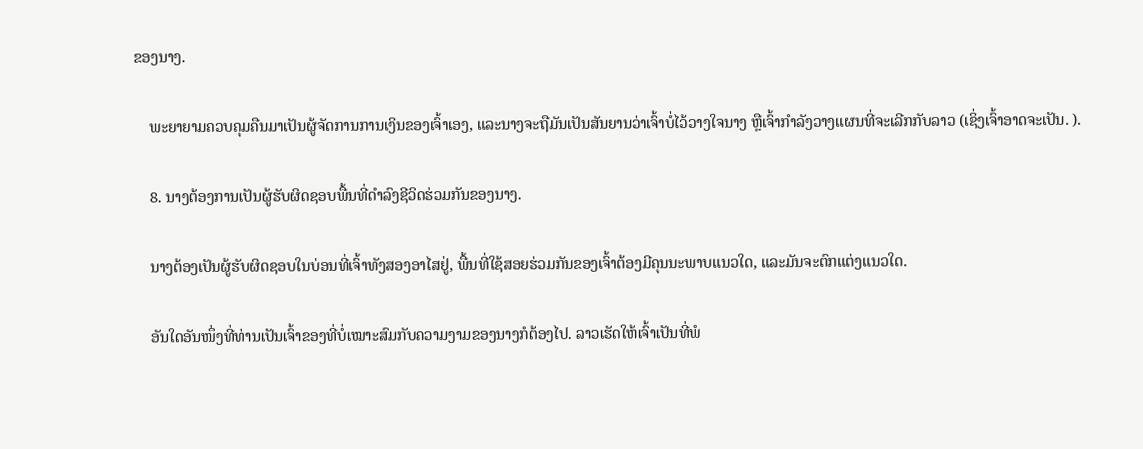ຂອງນາງ.

    ພະຍາຍາມຄວບຄຸມຄືນມາເປັນຜູ້ຈັດການການເງິນຂອງເຈົ້າເອງ, ແລະນາງຈະຖືມັນເປັນສັນຍານວ່າເຈົ້າບໍ່ໄວ້ວາງໃຈນາງ ຫຼືເຈົ້າກຳລັງວາງແຜນທີ່ຈະເລີກກັບລາວ (ເຊິ່ງເຈົ້າອາດຈະເປັນ. ).

    8. ນາງຕ້ອງການເປັນຜູ້ຮັບຜິດຊອບພື້ນທີ່ດໍາລົງຊີວິດຮ່ວມກັນຂອງນາງ.

    ນາງຕ້ອງເປັນຜູ້ຮັບຜິດຊອບໃນບ່ອນທີ່ເຈົ້າທັງສອງອາໄສຢູ່, ພື້ນທີ່ໃຊ້ສອຍຮ່ວມກັນຂອງເຈົ້າຕ້ອງມີຄຸນນະພາບແນວໃດ, ແລະມັນຈະຕົກແຕ່ງແນວໃດ.

    ອັນໃດອັນໜຶ່ງທີ່ທ່ານເປັນເຈົ້າຂອງທີ່ບໍ່ເໝາະສົມກັບຄວາມງາມຂອງນາງກໍຕ້ອງໄປ. ລາວເຮັດໃຫ້ເຈົ້າເປັນທີ່ພໍ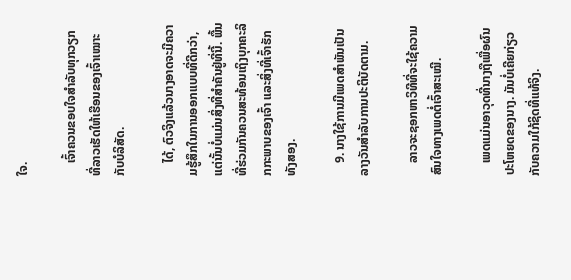ໃຈ.

    ເຈົ້າຄວນຂອບໃຈສຳລັບທຸກວຽກທີ່ລາວເຮັດໃຫ້ເຮືອນຂອງເຈົ້າເໝາະກັບບໍລິສັດ.

    ໄດ້, ຕົວຈິງແລ້ວນາງອາດຈະມີຄວາມຮູ້ສຶກໃນການອອກແບບທີ່ດີກວ່າ, ແຕ່ນັ້ນບໍ່ແມ່ນສິ່ງທີ່ສໍາຄັນຢູ່ທີ່ນີ້. ພື້ນທີ່ຮ່ວມກັນຄວນສະທ້ອນເຖິງບຸກຄະລິກກະພາບຂອງເຈົ້າ ແລະສິ່ງທີ່ເຈົ້າຮັກທັງສອງ.

    9. ນາງໃຊ້ການມີເພດສຳພັນເປັນລາງວັນສຳລັບການປະຕິບັດຕາມ.

    ລາວຈະຊອກຫາວິທີທີ່ຈະໃຊ້ຄວາມສົນໃຈທາງເພດຕໍ່ເຈົ້າສະເໝີ.

    ເພດແມ່ນອາວຸດທີ່ນາງຖືເພື່ອຜົນປະໂຫຍດຂອງນາງ. ມັນບໍ່ເຄີຍກ່ຽວກັບຄວາມໃກ້ຊິດທີ່ແທ້ຈິງ.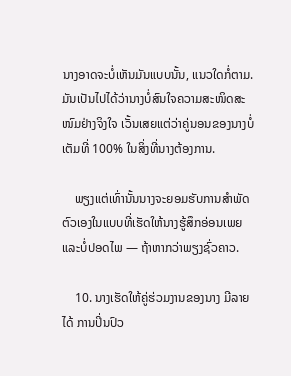ນາງອາດຈະບໍ່ເຫັນມັນແບບນັ້ນ, ແນວໃດກໍ່ຕາມ. ມັນເປັນໄປໄດ້ວ່ານາງບໍ່ສົນໃຈຄວາມສະໜິດສະໜົມຢ່າງຈິງໃຈ ເວັ້ນເສຍແຕ່ວ່າຄູ່ນອນຂອງນາງບໍ່ເຕັມທີ່ 100% ໃນສິ່ງທີ່ນາງຕ້ອງການ.

    ພຽງແຕ່ເທົ່ານັ້ນນາງຈະຍອມຮັບການສຳພັດຕົວເອງໃນແບບທີ່ເຮັດໃຫ້ນາງຮູ້ສຶກອ່ອນເພຍແລະບໍ່ປອດໄພ — ຖ້າຫາກວ່າພຽງຊົ່ວຄາວ.

    10. ນາງເຮັດໃຫ້ຄູ່ຮ່ວມງານຂອງນາງ ມີລາຍໄດ້ ການປິ່ນປົວ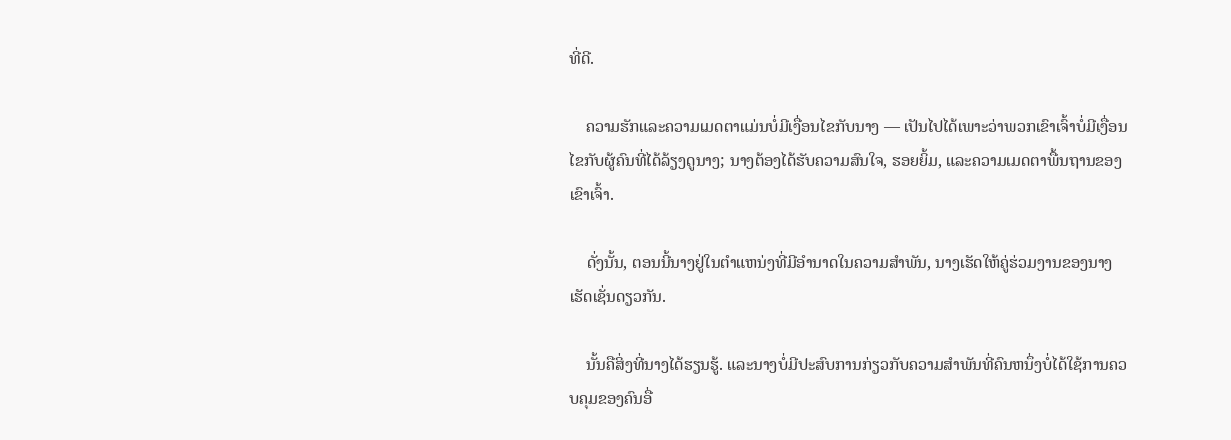ທີ່ດີ.

    ຄວາມຮັກແລະຄວາມເມດຕາແມ່ນບໍ່ມີເງື່ອນໄຂກັບນາງ — ເປັນໄປໄດ້ເພາະວ່າພວກເຂົາເຈົ້າບໍ່ມີເງື່ອນໄຂກັບຜູ້ຄົນທີ່ໄດ້ລ້ຽງດູນາງ; ນາງຕ້ອງໄດ້ຮັບຄວາມສົນໃຈ, ຮອຍຍິ້ມ, ແລະຄວາມເມດຕາພື້ນຖານຂອງເຂົາເຈົ້າ.

    ດັ່ງນັ້ນ, ຕອນນີ້ນາງຢູ່ໃນຕໍາແຫນ່ງທີ່ມີອໍານາດໃນຄວາມສໍາພັນ, ນາງເຮັດໃຫ້ຄູ່ຮ່ວມງານຂອງນາງເຮັດເຊັ່ນດຽວກັນ.

    ນັ້ນຄືສິ່ງທີ່ນາງໄດ້ຮຽນຮູ້. ແລະນາງບໍ່ມີປະສົບການກ່ຽວກັບຄວາມສໍາພັນທີ່ຄົນຫນຶ່ງບໍ່ໄດ້ໃຊ້ການຄວບຄຸມຂອງຄົນອື່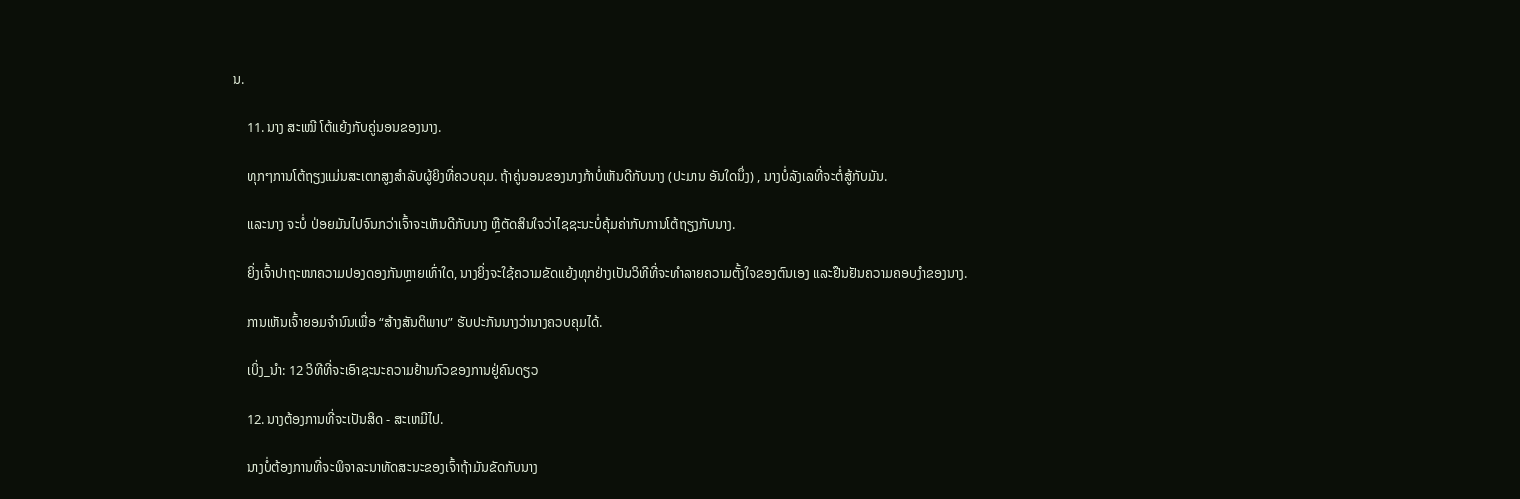ນ.

    11. ນາງ ສະເໝີ ໂຕ້ແຍ້ງກັບຄູ່ນອນຂອງນາງ.

    ທຸກໆການໂຕ້ຖຽງແມ່ນສະເຕກສູງສຳລັບຜູ້ຍິງທີ່ຄວບຄຸມ. ຖ້າຄູ່ນອນຂອງນາງກ້າບໍ່ເຫັນດີກັບນາງ (ປະມານ ອັນໃດນຶ່ງ) , ນາງບໍ່ລັງເລທີ່ຈະຕໍ່ສູ້ກັບມັນ.

    ແລະນາງ ຈະບໍ່ ປ່ອຍມັນໄປຈົນກວ່າເຈົ້າຈະເຫັນດີກັບນາງ ຫຼືຕັດສິນໃຈວ່າໄຊຊະນະບໍ່ຄຸ້ມຄ່າກັບການໂຕ້ຖຽງກັບນາງ.

    ຍິ່ງເຈົ້າປາຖະໜາຄວາມປອງດອງກັນຫຼາຍເທົ່າໃດ, ນາງຍິ່ງຈະໃຊ້ຄວາມຂັດແຍ້ງທຸກຢ່າງເປັນວິທີທີ່ຈະທຳລາຍຄວາມຕັ້ງໃຈຂອງຕົນເອງ ແລະຢືນຢັນຄວາມຄອບງຳຂອງນາງ.

    ການເຫັນເຈົ້າຍອມຈຳນົນເພື່ອ “ສ້າງສັນຕິພາບ” ຮັບປະກັນນາງວ່ານາງຄວບຄຸມໄດ້.

    ເບິ່ງ_ນຳ: 12 ວິທີທີ່ຈະເອົາຊະນະຄວາມຢ້ານກົວຂອງການຢູ່ຄົນດຽວ

    12. ນາງຕ້ອງການທີ່ຈະເປັນສິດ - ສະເຫມີໄປ.

    ນາງບໍ່ຕ້ອງການທີ່ຈະພິຈາລະນາທັດສະນະຂອງເຈົ້າຖ້າມັນຂັດກັບນາງ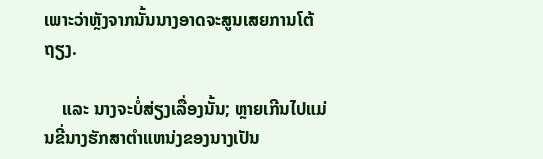ເພາະວ່າຫຼັງຈາກນັ້ນນາງອາດຈະສູນເສຍການໂຕ້ຖຽງ.

    ແລະ ນາງຈະບໍ່ສ່ຽງເລື່ອງນັ້ນ; ຫຼາຍເກີນໄປແມ່ນຂີ່ນາງຮັກສາຕໍາແຫນ່ງຂອງນາງເປັນ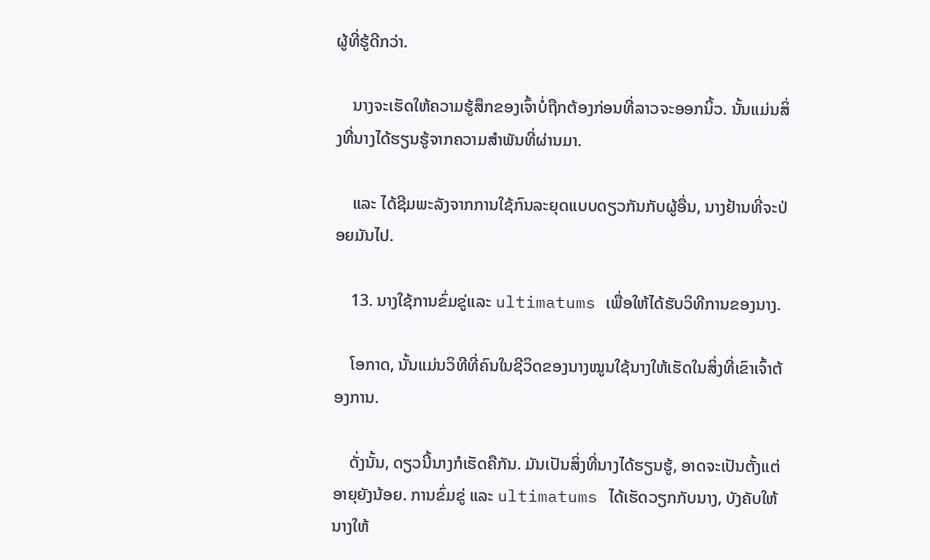ຜູ້ທີ່ຮູ້ດີກວ່າ.

    ນາງຈະເຮັດໃຫ້ຄວາມຮູ້ສຶກຂອງເຈົ້າບໍ່ຖືກຕ້ອງກ່ອນທີ່ລາວຈະອອກນິ້ວ. ນັ້ນແມ່ນສິ່ງທີ່ນາງໄດ້ຮຽນຮູ້ຈາກຄວາມສໍາພັນທີ່ຜ່ານມາ.

    ແລະ ໄດ້ຊີມພະລັງຈາກການໃຊ້ກົນລະຍຸດແບບດຽວກັນກັບຜູ້ອື່ນ, ນາງຢ້ານທີ່ຈະປ່ອຍມັນໄປ.

    13. ນາງໃຊ້ການຂົ່ມຂູ່ແລະ ultimatums ເພື່ອໃຫ້ໄດ້ຮັບວິທີການຂອງນາງ.

    ໂອກາດ, ນັ້ນແມ່ນວິທີທີ່ຄົນໃນຊີວິດຂອງນາງໝູນໃຊ້ນາງໃຫ້ເຮັດໃນສິ່ງທີ່ເຂົາເຈົ້າຕ້ອງການ.

    ດັ່ງນັ້ນ, ດຽວນີ້ນາງກໍເຮັດຄືກັນ. ມັນເປັນສິ່ງທີ່ນາງໄດ້ຮຽນຮູ້, ອາດຈະເປັນຕັ້ງແຕ່ອາຍຸຍັງນ້ອຍ. ການຂົ່ມຂູ່ ແລະ ultimatums ໄດ້ເຮັດວຽກກັບນາງ, ບັງຄັບໃຫ້ນາງໃຫ້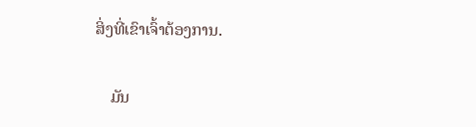ສິ່ງທີ່ເຂົາເຈົ້າຕ້ອງການ.

    ມັນ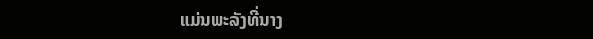ແມ່ນພະລັງທີ່ນາງ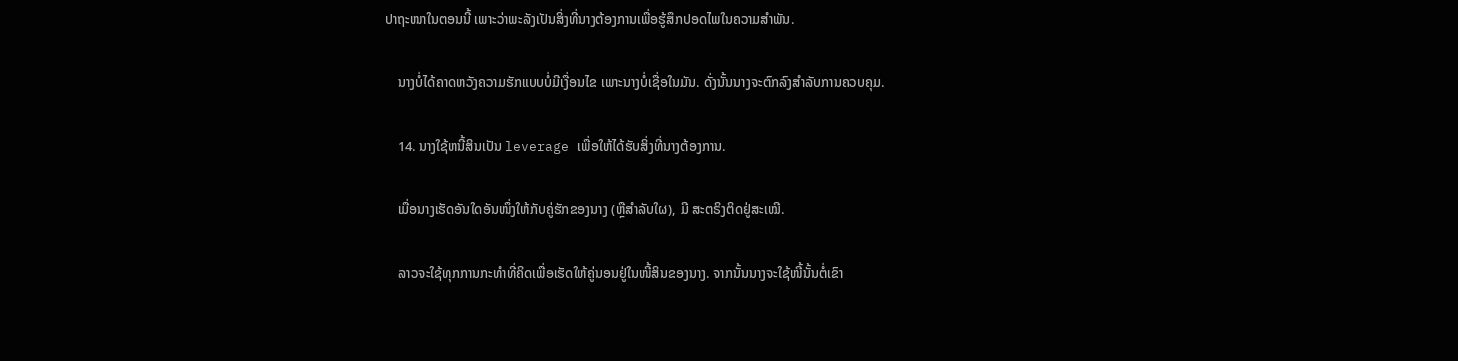ປາຖະໜາໃນຕອນນີ້ ເພາະວ່າພະລັງເປັນສິ່ງທີ່ນາງຕ້ອງການເພື່ອຮູ້ສຶກປອດໄພໃນຄວາມສຳພັນ.

    ນາງບໍ່ໄດ້ຄາດຫວັງຄວາມຮັກແບບບໍ່ມີເງື່ອນໄຂ ເພາະນາງບໍ່ເຊື່ອໃນມັນ. ດັ່ງນັ້ນນາງຈະຕົກລົງສໍາລັບການຄວບຄຸມ.

    14. ນາງໃຊ້ຫນີ້ສິນເປັນ leverage ເພື່ອໃຫ້ໄດ້ຮັບສິ່ງທີ່ນາງຕ້ອງການ.

    ເມື່ອນາງເຮັດອັນໃດອັນໜຶ່ງໃຫ້ກັບຄູ່ຮັກຂອງນາງ (ຫຼືສຳລັບໃຜ), ມີ ສະຕຣິງຕິດຢູ່ສະເໝີ.

    ລາວຈະໃຊ້ທຸກການກະທຳທີ່ຄິດເພື່ອເຮັດໃຫ້ຄູ່ນອນຢູ່ໃນໜີ້ສິນຂອງນາງ. ຈາກນັ້ນນາງຈະໃຊ້ໜີ້ນັ້ນຕໍ່ເຂົາ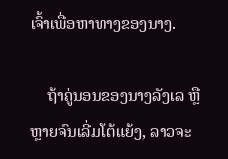ເຈົ້າເພື່ອຫາທາງຂອງນາງ.

    ຖ້າຄູ່ນອນຂອງນາງລັງເລ ຫຼືຫຼາຍຈົນເລີ່ມໂຕ້ແຍ້ງ, ລາວຈະ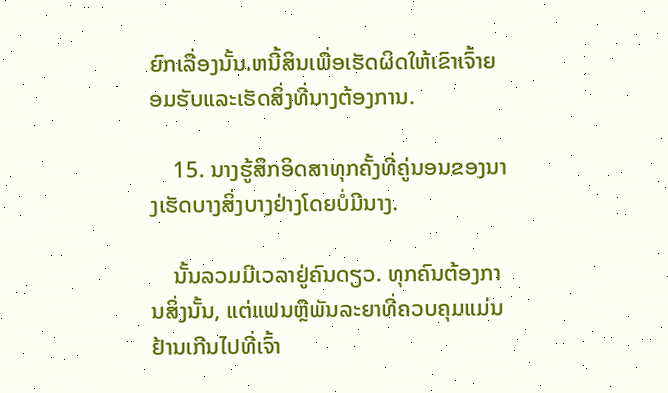ຍົກເລື່ອງນັ້ນ.ຫນີ້ສິນເພື່ອເຮັດຜິດໃຫ້ເຂົາເຈົ້າຍອມຮັບແລະເຮັດສິ່ງທີ່ນາງຕ້ອງການ.

    15. ນາງຮູ້ສຶກອິດສາທຸກຄັ້ງທີ່ຄູ່ນອນຂອງນາງເຮັດບາງສິ່ງບາງຢ່າງໂດຍບໍ່ມີນາງ.

    ນັ້ນລວມມີເວລາຢູ່ຄົນດຽວ. ທຸກຄົນຕ້ອງການສິ່ງນັ້ນ, ແຕ່ແຟນຫຼືພັນລະຍາທີ່ຄວບຄຸມແມ່ນຢ້ານເກີນໄປທີ່ເຈົ້າ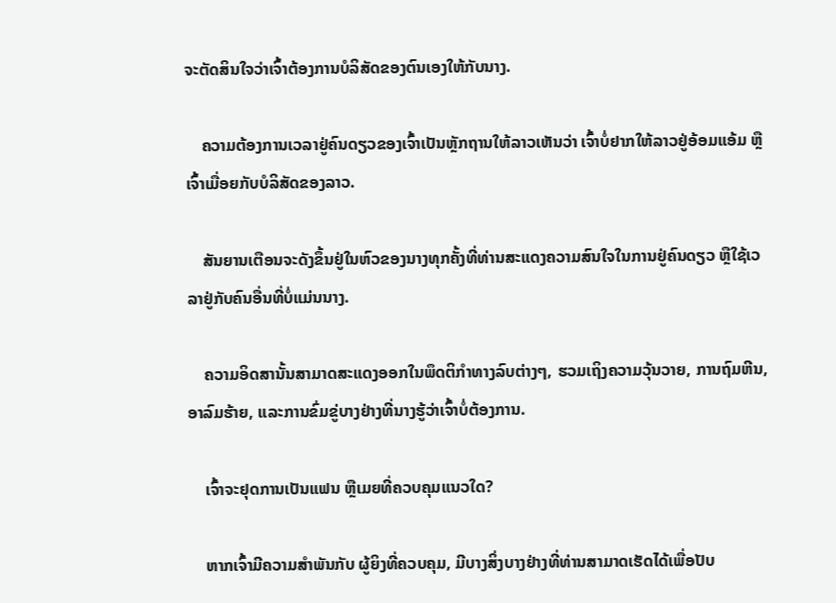ຈະຕັດສິນໃຈວ່າເຈົ້າຕ້ອງການບໍລິສັດຂອງຕົນເອງໃຫ້ກັບນາງ.

    ຄວາມຕ້ອງການເວລາຢູ່ຄົນດຽວຂອງເຈົ້າເປັນຫຼັກຖານໃຫ້ລາວເຫັນວ່າ ເຈົ້າບໍ່ຢາກໃຫ້ລາວຢູ່ອ້ອມແອ້ມ ຫຼືເຈົ້າເມື່ອຍກັບບໍລິສັດຂອງລາວ.

    ສັນຍານເຕືອນຈະດັງຂຶ້ນຢູ່ໃນຫົວຂອງນາງທຸກຄັ້ງທີ່ທ່ານສະແດງຄວາມສົນໃຈໃນການຢູ່ຄົນດຽວ ຫຼືໃຊ້ເວລາຢູ່ກັບຄົນອື່ນທີ່ບໍ່ແມ່ນນາງ.

    ຄວາມອິດສານັ້ນສາມາດສະແດງອອກໃນພຶດຕິກໍາທາງລົບຕ່າງໆ, ຮວມເຖິງຄວາມວຸ້ນວາຍ, ການຖົມຫີນ, ອາລົມຮ້າຍ, ແລະການຂົ່ມຂູ່ບາງຢ່າງທີ່ນາງຮູ້ວ່າເຈົ້າບໍ່ຕ້ອງການ.

    ເຈົ້າຈະຢຸດການເປັນແຟນ ຫຼືເມຍທີ່ຄວບຄຸມແນວໃດ?

    ຫາກເຈົ້າມີຄວາມສໍາພັນກັບ ຜູ້ຍິງທີ່ຄວບຄຸມ, ມີບາງສິ່ງບາງຢ່າງທີ່ທ່ານສາມາດເຮັດໄດ້ເພື່ອປັບ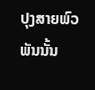ປຸງສາຍພົວພັນນັ້ນ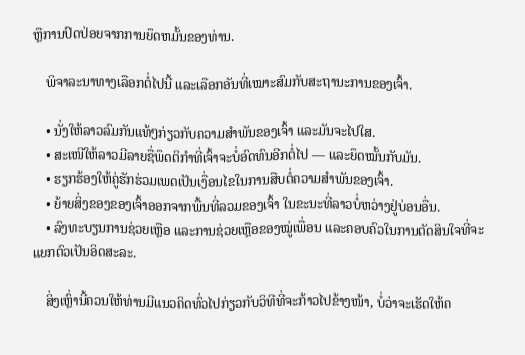ຫຼືການປົດປ່ອຍຈາກການຍຶດຫມັ້ນຂອງທ່ານ.

    ພິຈາລະນາທາງເລືອກຕໍ່ໄປນີ້ ແລະເລືອກອັນທີ່ເໝາະສົມກັບສະຖານະການຂອງເຈົ້າ.

    • ນັ່ງໃຫ້ລາວລົມກັນແທ້ໆກ່ຽວກັບຄວາມສຳພັນຂອງເຈົ້າ ແລະມັນຈະໄປໃສ.
    • ສະເໜີໃຫ້ລາວມີລາຍຊື່ພຶດຕິກຳທີ່ເຈົ້າຈະບໍ່ອົດທົນອີກຕໍ່ໄປ — ແລະຍຶດໝັ້ນກັບມັນ.
    • ຮຽກຮ້ອງໃຫ້ຄູ່ຮັກຮ່ວມເພດເປັນເງື່ອນໄຂໃນການສືບຕໍ່ຄວາມສໍາພັນຂອງເຈົ້າ.
    • ຍ້າຍສິ່ງຂອງຂອງເຈົ້າອອກຈາກພື້ນທີ່ລວມຂອງເຈົ້າ ໃນຂະນະທີ່ລາວບໍ່ຫວ່າງຢູ່ບ່ອນອື່ນ.
    • ລົງທະບຽນການຊ່ວຍເຫຼືອ ແລະການຊ່ວຍເຫຼືອຂອງໝູ່ເພື່ອນ ແລະຄອບຄົວໃນການຕັດສິນໃຈທີ່ຈະແຍກຕົວເປັນອິດສະລະ.

    ສິ່ງເຫຼົ່ານີ້ຄວນໃຫ້ທ່ານມີແນວຄິດທົ່ວໄປກ່ຽວກັບວິທີທີ່ຈະກ້າວໄປຂ້າງໜ້າ, ບໍ່ວ່າຈະເຮັດໃຫ້ຄ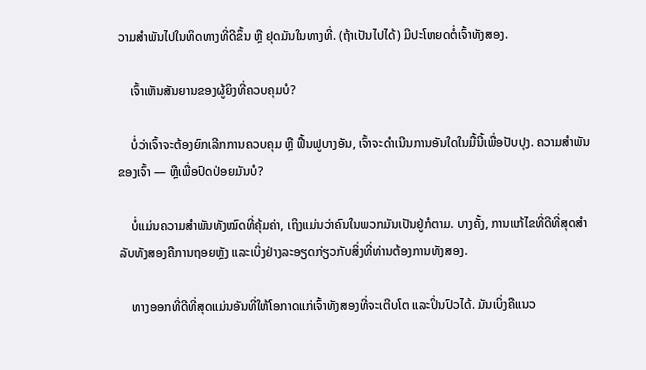ວາມສຳພັນໄປໃນທິດທາງທີ່ດີຂຶ້ນ ຫຼື ຢຸດມັນໃນທາງທີ່. (ຖ້າເປັນໄປໄດ້) ມີປະໂຫຍດຕໍ່ເຈົ້າທັງສອງ.

    ເຈົ້າເຫັນສັນຍານຂອງຜູ້ຍິງທີ່ຄວບຄຸມບໍ?

    ບໍ່ວ່າເຈົ້າຈະຕ້ອງຍົກເລີກການຄວບຄຸມ ຫຼື ຟື້ນຟູບາງອັນ, ເຈົ້າຈະດຳເນີນການອັນໃດໃນມື້ນີ້ເພື່ອປັບປຸງ. ຄວາມສຳພັນຂອງເຈົ້າ — ຫຼືເພື່ອປົດປ່ອຍມັນບໍ?

    ບໍ່ແມ່ນຄວາມສຳພັນທັງໝົດທີ່ຄຸ້ມຄ່າ, ເຖິງແມ່ນວ່າຄົນໃນພວກມັນເປັນຢູ່ກໍຕາມ. ບາງຄັ້ງ, ການແກ້ໄຂທີ່ດີທີ່ສຸດສໍາລັບທັງສອງຄືການຖອຍຫຼັງ ແລະເບິ່ງຢ່າງລະອຽດກ່ຽວກັບສິ່ງທີ່ທ່ານຕ້ອງການທັງສອງ.

    ທາງອອກທີ່ດີທີ່ສຸດແມ່ນອັນທີ່ໃຫ້ໂອກາດແກ່ເຈົ້າທັງສອງທີ່ຈະເຕີບໂຕ ແລະປິ່ນປົວໄດ້. ມັນເບິ່ງຄືແນວ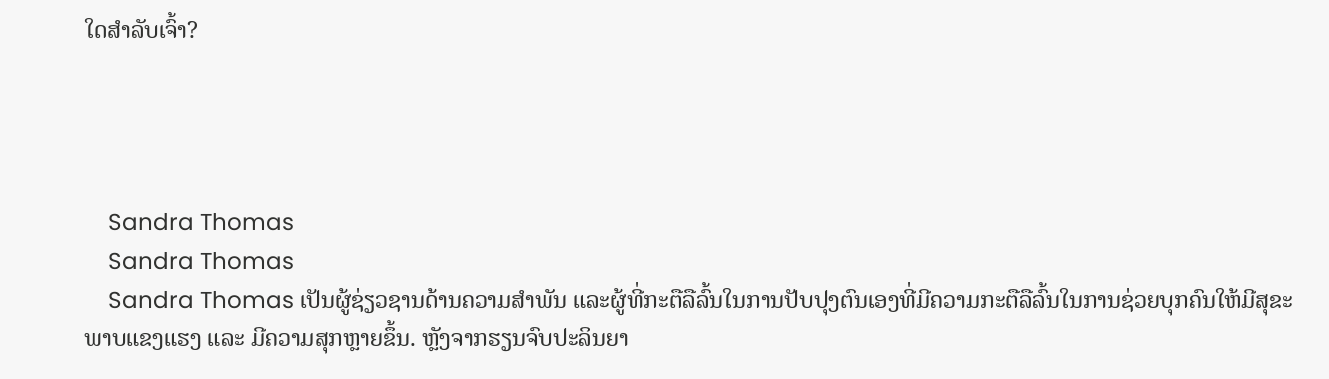ໃດສຳລັບເຈົ້າ?




    Sandra Thomas
    Sandra Thomas
    Sandra Thomas ເປັນຜູ້ຊ່ຽວຊານດ້ານຄວາມສຳພັນ ແລະຜູ້ທີ່ກະຕືລືລົ້ນໃນການປັບປຸງຕົນເອງທີ່ມີຄວາມກະຕືລືລົ້ນໃນການຊ່ວຍບຸກຄົນໃຫ້ມີສຸຂະພາບແຂງແຮງ ແລະ ມີຄວາມສຸກຫຼາຍຂຶ້ນ. ຫຼັງຈາກຮຽນຈົບປະລິນຍາ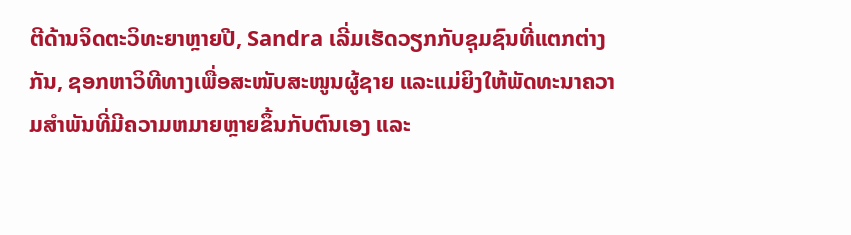ຕີດ້ານຈິດຕະວິທະຍາຫຼາຍປີ, Sandra ເລີ່ມເຮັດວຽກກັບຊຸມຊົນທີ່ແຕກຕ່າງກັນ, ຊອກຫາວິທີທາງເພື່ອສະໜັບສະໜູນຜູ້ຊາຍ ແລະແມ່ຍິງໃຫ້ພັດທະນາຄວາມສຳພັນທີ່ມີຄວາມຫມາຍຫຼາຍຂຶ້ນກັບຕົນເອງ ແລະ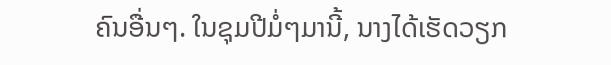ຄົນອື່ນໆ. ໃນຊຸມປີມໍ່ໆມານີ້, ນາງໄດ້ເຮັດວຽກ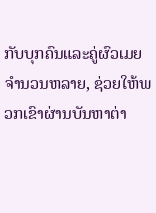ກັບບຸກຄົນແລະຄູ່ຜົວເມຍຈໍານວນຫລາຍ, ຊ່ວຍໃຫ້ພວກເຂົາຜ່ານບັນຫາຕ່າ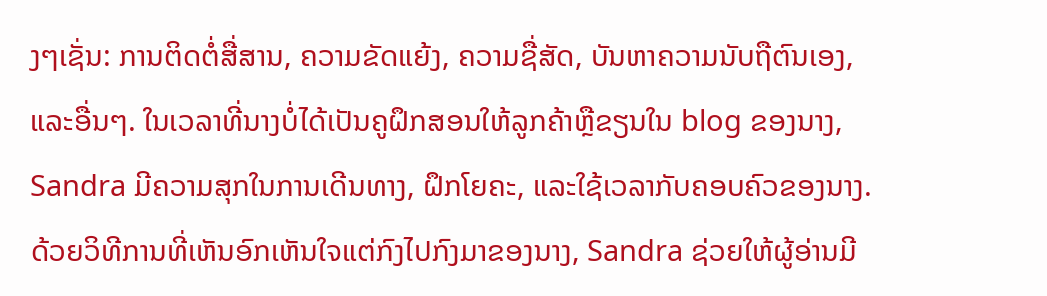ງໆເຊັ່ນ: ການຕິດຕໍ່ສື່ສານ, ຄວາມຂັດແຍ້ງ, ຄວາມຊື່ສັດ, ບັນຫາຄວາມນັບຖືຕົນເອງ, ແລະອື່ນໆ. ໃນເວລາທີ່ນາງບໍ່ໄດ້ເປັນຄູຝຶກສອນໃຫ້ລູກຄ້າຫຼືຂຽນໃນ blog ຂອງນາງ, Sandra ມີຄວາມສຸກໃນການເດີນທາງ, ຝຶກໂຍຄະ, ແລະໃຊ້ເວລາກັບຄອບຄົວຂອງນາງ. ດ້ວຍວິທີການທີ່ເຫັນອົກເຫັນໃຈແຕ່ກົງໄປກົງມາຂອງນາງ, Sandra ຊ່ວຍໃຫ້ຜູ້ອ່ານມີ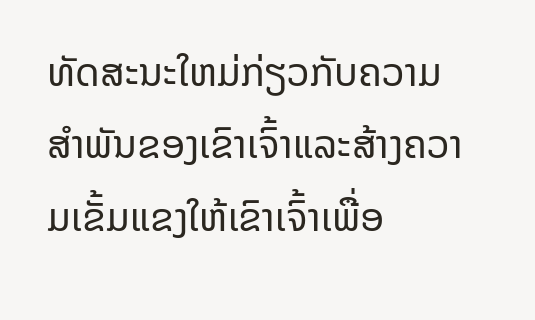ທັດສະນະໃຫມ່ກ່ຽວກັບຄວາມສໍາພັນຂອງເຂົາເຈົ້າແລະສ້າງຄວາມເຂັ້ມແຂງໃຫ້ເຂົາເຈົ້າເພື່ອ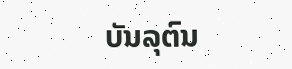ບັນລຸຕົນ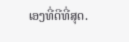ເອງທີ່ດີທີ່ສຸດ.